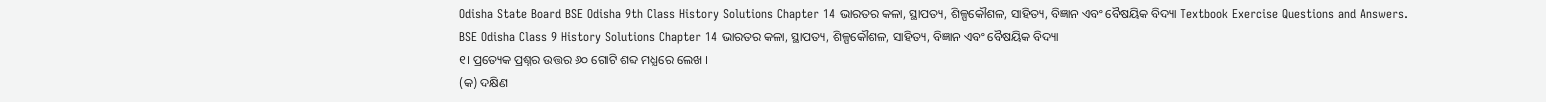Odisha State Board BSE Odisha 9th Class History Solutions Chapter 14 ଭାରତର କଳା, ସ୍ଥାପତ୍ୟ, ଶିଳ୍ପକୌଶଳ, ସାହିତ୍ୟ, ବିଜ୍ଞାନ ଏବଂ ବୈଷୟିକ ବିଦ୍ୟା Textbook Exercise Questions and Answers.
BSE Odisha Class 9 History Solutions Chapter 14 ଭାରତର କଳା, ସ୍ଥାପତ୍ୟ, ଶିଳ୍ପକୌଶଳ, ସାହିତ୍ୟ, ବିଜ୍ଞାନ ଏବଂ ବୈଷୟିକ ବିଦ୍ୟା
୧। ପ୍ରତ୍ୟେକ ପ୍ରଶ୍ନର ଉତ୍ତର ୬୦ ଗୋଟି ଶବ୍ଦ ମଧ୍ଯରେ ଲେଖ ।
(କ) ଦକ୍ଷିଣ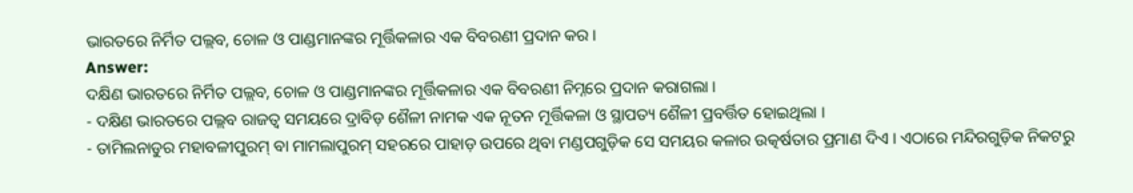ଭାରତରେ ନିର୍ମିତ ପଲ୍ଲବ, ଚୋଳ ଓ ପାଣ୍ଡମାନଙ୍କର ମୂର୍ତ୍ତିକଳାର ଏକ ବିବରଣୀ ପ୍ରଦାନ କର ।
Answer:
ଦକ୍ଷିଣ ଭାରତରେ ନିର୍ମିତ ପଲ୍ଲବ, ଚୋଳ ଓ ପାଣ୍ଡମାନଙ୍କର ମୂର୍ତ୍ତିକଳାର ଏକ ବିବରଣୀ ନିମ୍ନରେ ପ୍ରଦାନ କରାଗଲା ।
- ଦକ୍ଷିଣ ଭାରତରେ ପଲ୍ଲବ ରାଜତ୍ଵ ସମୟରେ ଦ୍ରାବିଡ଼ ଶୈଳୀ ନାମକ ଏକ ନୂତନ ମୂର୍ତ୍ତିକଳା ଓ ସ୍ଥାପତ୍ୟ ଶୈଳୀ ପ୍ରବର୍ତ୍ତିତ ହୋଇଥିଲା ।
- ତାମିଲନାଡୁର ମହାବଳୀପୁରମ୍ ବା ମାମଲାପୁରମ୍ ସହରରେ ପାହାଡ଼ ଉପରେ ଥିବା ମଣ୍ଡପଗୁଡ଼ିକ ସେ ସମୟର କଳାର ଉତ୍କର୍ଷତାର ପ୍ରମାଣ ଦିଏ । ଏଠାରେ ମନ୍ଦିରଗୁଡ଼ିକ ନିକଟରୁ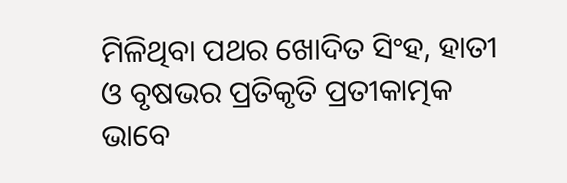ମିଳିଥିବା ପଥର ଖୋଦିତ ସିଂହ, ହାତୀ ଓ ବୃଷଭର ପ୍ରତିକୃତି ପ୍ରତୀକାତ୍ମକ ଭାବେ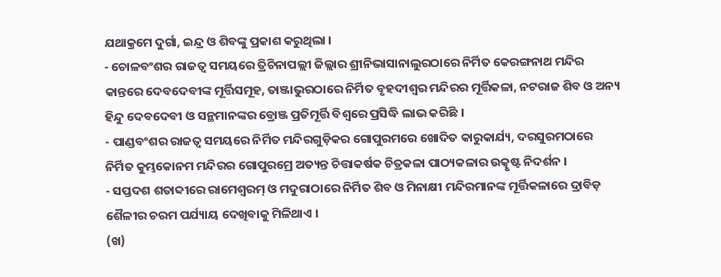ଯଥାକ୍ରମେ ଦୁର୍ଗା, ଇନ୍ଦ୍ର ଓ ଶିବଙ୍କୁ ପ୍ରକାଶ କରୁଥିଲା ।
- ଚୋଳବଂଶର ରାଜତ୍ଵ ସମୟରେ ତ୍ରିଚିନାପଲ୍ଲୀ ଜିଲ୍ଲାର ଶ୍ରୀନିଭାସାନାଲୁରଠାରେ ନିର୍ମିତ କେରଙ୍ଗନାଥ ମନ୍ଦିର କାନ୍ତରେ ଦେବଦେବୀଙ୍କ ମୂର୍ତ୍ତିସମୂହ, ତାଞ୍ଜାଭୁରଠାରେ ନିର୍ମିତ ବୃହଦୀଶ୍ଵର ମନ୍ଦିରର ମୂର୍ତ୍ତିକଳା, ନଟରାଜ ଶିବ ଓ ଅନ୍ୟ ହିନ୍ଦୁ ଦେବଦେବୀ ଓ ସନ୍ଥମାନଙ୍କର ବ୍ରୋଞ୍ଜ ପ୍ରତିମୂର୍ତ୍ତି ବିଶ୍ବରେ ପ୍ରସିଦ୍ଧି ଲାଭ କରିଛି ।
- ପାଣ୍ଡବଂଶର ରାଜତ୍ୱ ସମୟରେ ନିର୍ମିତ ମନ୍ଦିରଗୁଡ଼ିକର ଗୋପୁରମରେ ଖୋଦିତ କାରୁକାର୍ଯ୍ୟ, ଦରସୁରମଠାରେ ନିର୍ମିତ କୁମ୍ଭକୋନମ ମନ୍ଦିରର ଗୋପୁରମ୍ରେ ଅତ୍ୟନ୍ତ ଚିତ୍ତାକର୍ଷକ ଚିତ୍ରକଳା ପାଠ୍ୟକଳାର ଉତ୍କୃଷ୍ଟ ନିଦର୍ଶନ ।
- ସପ୍ତଦଶ ଶତାବ୍ଦୀରେ ରାମେଶ୍ଵରମ୍ ଓ ମଦୁରାଠାରେ ନିର୍ମିତ ଶିବ ଓ ମିନାକ୍ଷୀ ମନ୍ଦିରମାନଙ୍କ ମୂର୍ତ୍ତିକଳାରେ ଦ୍ରାବିଡ଼ ଶୈଳୀର ଚରମ ପର୍ଯ୍ୟାୟ ଦେଖିବାକୁ ମିଳିଥାଏ ।
(ଖ)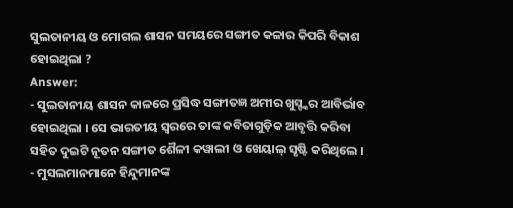ସୁଲତାନୀୟ ଓ ମୋଗଲ ଶାସନ ସମୟରେ ସଙ୍ଗୀତ କଳାର କିପରି ବିକାଶ ହୋଇଥିଲା ?
Answer:
- ସୁଲତାନୀୟ ଶାସନ କାଳରେ ପ୍ରସିଦ୍ଧ ସଙ୍ଗୀତଜ୍ଞ ଅମୀର ଖୁସ୍ଙ୍କର ଆବିର୍ଭାବ ହୋଇଥିଲା । ସେ ଭାରତୀୟ ସ୍ବରରେ ତାଙ୍କ କବିତାଗୁଡ଼ିକ ଆବୃତ୍ତି କରିବା ସହିତ ଦୁଇଟି ନୂତନ ସଙ୍ଗୀତ ଶୈଳୀ କୱାଲୀ ଓ ଖେୟାଲ୍ ସୃଷ୍ଟି କରିଥିଲେ ।
- ମୁସଲମାନମାନେ ହିନ୍ଦୁମାନଙ୍କ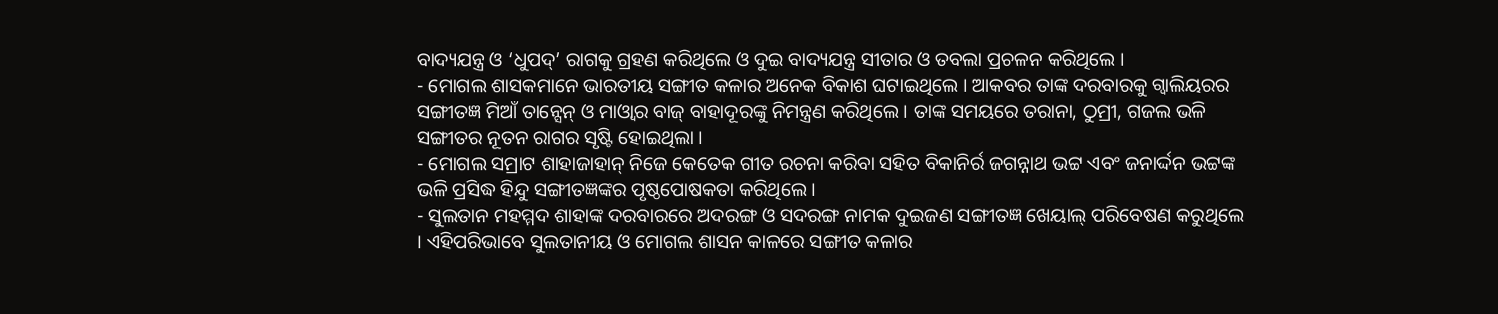ବାଦ୍ୟଯନ୍ତ୍ର ଓ ‘ଧୁପଦ୍’ ରାଗକୁ ଗ୍ରହଣ କରିଥିଲେ ଓ ଦୁଇ ବାଦ୍ୟଯନ୍ତ୍ର ସୀତାର ଓ ତବଲା ପ୍ରଚଳନ କରିଥିଲେ ।
- ମୋଗଲ ଶାସକମାନେ ଭାରତୀୟ ସଙ୍ଗୀତ କଳାର ଅନେକ ବିକାଶ ଘଟାଇଥିଲେ । ଆକବର ତାଙ୍କ ଦରବାରକୁ ଗ୍ବାଲିୟରର ସଙ୍ଗୀତଜ୍ଞ ମିଆଁ ତାନ୍ସେନ୍ ଓ ମାଓ୍ବାର ବାଜ୍ ବାହାଦୂରଙ୍କୁ ନିମନ୍ତ୍ରଣ କରିଥିଲେ । ତାଙ୍କ ସମୟରେ ତରାନା, ଠୁମ୍ରୀ, ଗଜଲ ଭଳି ସଙ୍ଗୀତର ନୂତନ ରାଗର ସୃଷ୍ଟି ହୋଇଥିଲା ।
- ମୋଗଲ ସମ୍ରାଟ ଶାହାଜାହାନ୍ ନିଜେ କେତେକ ଗୀତ ରଚନା କରିବା ସହିତ ବିକାନିର୍ର ଜଗନ୍ନାଥ ଭଟ୍ଟ ଏବଂ ଜନାର୍ଦ୍ଦନ ଭଟ୍ଟଙ୍କ ଭଳି ପ୍ରସିଦ୍ଧ ହିନ୍ଦୁ ସଙ୍ଗୀତଜ୍ଞଙ୍କର ପୃଷ୍ଠପୋଷକତା କରିଥିଲେ ।
- ସୁଲତାନ ମହମ୍ମଦ ଶାହାଙ୍କ ଦରବାରରେ ଅଦରଙ୍ଗ ଓ ସଦରଙ୍ଗ ନାମକ ଦୁଇଜଣ ସଙ୍ଗୀତଜ୍ଞ ଖେୟାଲ୍ ପରିବେଷଣ କରୁଥିଲେ । ଏହିପରିଭାବେ ସୁଲତାନୀୟ ଓ ମୋଗଲ ଶାସନ କାଳରେ ସଙ୍ଗୀତ କଳାର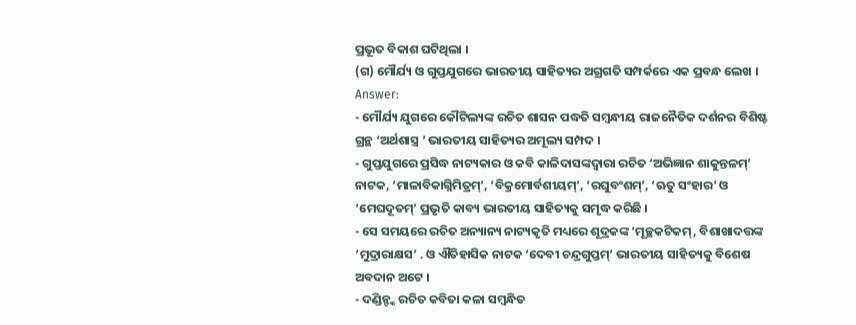ପ୍ରଭୂତ ବିକାଶ ଘଟିଥିଲା ।
(ଗ) ମୌର୍ଯ୍ୟ ଓ ଗୁପ୍ତଯୁଗରେ ଭାରତୀୟ ସାହିତ୍ୟର ଅଗ୍ରଗତି ସମ୍ପର୍କରେ ଏକ ପ୍ରବନ୍ଧ ଲେଖ ।
Answer:
- ମୌର୍ଯ୍ୟ ଯୁଗରେ କୌଟିଲ୍ୟଙ୍କ ରଚିତ ଶାସନ ପଦ୍ଧତି ସମ୍ବନ୍ଧୀୟ ରାଜନୈତିକ ଦର୍ଶନର ବିଶିଷ୍ଟ ଗ୍ରନ୍ଥ ‘ଅର୍ଥଶାସ୍ତ୍ର ’ ଭାରତୀୟ ସାହିତ୍ୟର ଅମୂଲ୍ୟ ସମ୍ପଦ ।
- ଗୁପ୍ତଯୁଗରେ ପ୍ରସିଦ୍ଧ ନାଟ୍ୟକାର ଓ କବି କାଳିଦାସଙ୍କଦ୍ୱାରା ରଚିତ ‘ଅଭିଜ୍ଞାନ ଶାକୁନ୍ତଳମ୍’ ନାଟକ, ‘ମାଳାବିକାଗ୍ନିମିତ୍ରମ୍’, ‘ବିକ୍ରମୋର୍ବଶୀୟମ୍’, ‘ରଘୁବଂଶମ୍’, ‘ଋତୁ ସଂହାର’ ଓ ‘ମେଘଦୂତମ୍’ ପ୍ରଭୃତି କାବ୍ୟ ଭାରତୀୟ ସାହିତ୍ୟକୁ ସମୃଦ୍ଧ କରିଛି ।
- ସେ ସମୟରେ ରଚିତ ଅନ୍ୟାନ୍ୟ ନାଟ୍ୟକୃତି ମଧ୍ୟରେ ଶୂଦ୍ରକଙ୍କ ‘ମୂଚ୍ଛକଟିକମ୍, ବିଶାଖାଦତ୍ତଙ୍କ ‘ମୁଦ୍ରାରାକ୍ଷସ’ . ଓ ଐତିହାସିକ ନାଟକ ‘ଦେବୀ ଚନ୍ଦ୍ରଗୁପ୍ତମ୍’ ଭାରତୀୟ ସାହିତ୍ୟକୁ ବିଶେଷ ଅବଦାନ ଅଟେ ।
- ଦଣ୍ଡିନ୍ଙ୍କ ରଚିତ କବିତା କଳା ସମ୍ବନ୍ଧିତ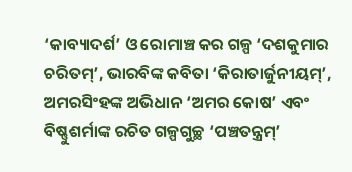‘କାବ୍ୟାଦର୍ଶ’ ଓ ରୋମାଞ୍ଚ କର ଗଳ୍ପ ‘ଦଶକୁମାର ଚରିତମ୍’, ଭାରବିଙ୍କ କବିତା ‘କିରାତାର୍ଜୁନୀୟମ୍’, ଅମରସିଂହଙ୍କ ଅଭିଧାନ ‘ଅମର କୋଷ’ ଏବଂ ବିଷ୍ଣୁଶର୍ମାଙ୍କ ରଚିତ ଗଳ୍ପଗୁଚ୍ଛ ‘ପଞ୍ଚତନ୍ତ୍ରମ୍’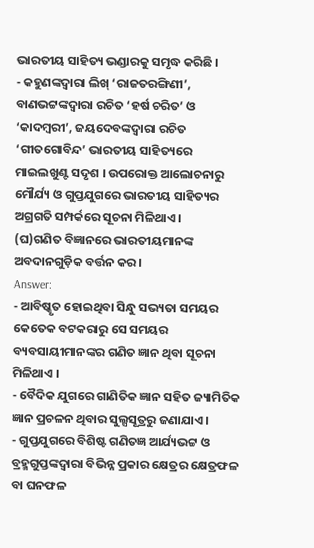ଭାରତୀୟ ସାହିତ୍ୟ ଭଣ୍ଡାରକୁ ସମୃଦ୍ଧ କରିଛି ।
- କହୁଣଙ୍କଦ୍ଵାରା ଲିଖ୍ ‘ରାଜତରଙ୍ଗିଣୀ’, ବାଣଭଟ୍ଟଙ୍କଦ୍ୱାରା ରଚିତ ‘ହର୍ଷ ଚରିତ’ ଓ ‘କାଦମ୍ବରୀ’, ଜୟଦେବଙ୍କଦ୍ବାରା ରଚିତ ‘ଗୀତଗୋବିନ୍ଦ’ ଭାରତୀୟ ସାହିତ୍ୟରେ ମାଇଲଖୁଣ୍ଟ ସଦୃଶ । ଉପରୋକ୍ତ ଆଲୋଚନାରୁ ମୌର୍ଯ୍ୟ ଓ ଗୁପ୍ତଯୁଗରେ ଭାରତୀୟ ସାହିତ୍ୟର ଅଗ୍ରଗତି ସମ୍ପର୍କରେ ସୂଚନା ମିଳିଥାଏ ।
(ଘ)ଗଣିତ ବିଜ୍ଞାନରେ ଭାରତୀୟମାନଙ୍କ ଅବଦାନଗୁଡ଼ିକ ବର୍ତ୍ତନ କର ।
Answer:
- ଆବିଷ୍କୃତ ହୋଇଥିବା ସିନ୍ଧୁ ସଭ୍ୟତା ସମୟର କେତେକ ବଟକରାରୁ ସେ ସମୟର ବ୍ୟବସାୟୀମାନଙ୍କର ଗଣିତ ଜ୍ଞାନ ଥିବା ସୂଚନା ମିଳିଥାଏ ।
- ବୈଦିକ ଯୁଗରେ ଗାଣିତିକ ଜ୍ଞାନ ସହିତ ଜ୍ୟାମିତିକ ଜ୍ଞାନ ପ୍ରଚଳନ ଥିବାର ସୁଲ୍ସସୂତ୍ରରୁ ଜଣାଯାଏ ।
- ଗୁପ୍ତଯୁଗରେ ବିଶିଷ୍ଟ ଗଣିତଜ୍ଞ ଆର୍ଯ୍ୟଭଟ୍ଟ ଓ ବ୍ରହ୍ମଗୁପ୍ତଙ୍କଦ୍ୱାରା ବିଭିନ୍ନ ପ୍ରକାର କ୍ଷେତ୍ରର କ୍ଷେତ୍ରଫଳ ବା ଘନଫଳ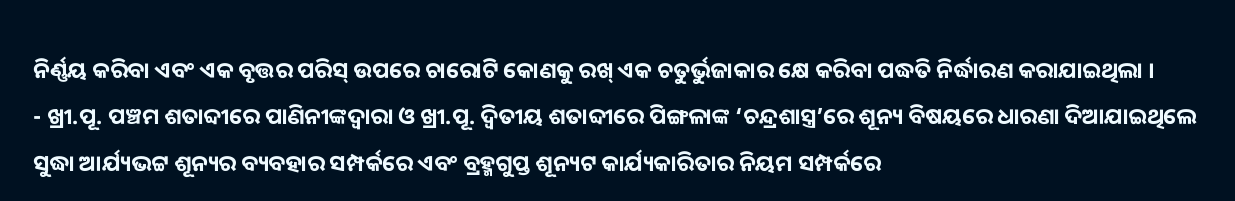ନିର୍ଣ୍ଣୟ କରିବା ଏବଂ ଏକ ବୃତ୍ତର ପରିସ୍ ଉପରେ ଚାରୋଟି କୋଣକୁ ରଖ୍ ଏକ ଚତୁର୍ଭୁଜାକାର କ୍ଷେ କରିବା ପଦ୍ଧତି ନିର୍ଦ୍ଧାରଣ କରାଯାଇଥିଲା ।
- ଖ୍ରୀ.ପୂ. ପଞ୍ଚମ ଶତାବ୍ଦୀରେ ପାଣିନୀଙ୍କଦ୍ଵାରା ଓ ଖ୍ରୀ.ପୂ. ଦ୍ଵିତୀୟ ଶତାବ୍ଦୀରେ ପିଙ୍ଗଳାଙ୍କ ‘ଚନ୍ଦ୍ରଶାସ୍ତ୍ର’ରେ ଶୂନ୍ୟ ବିଷୟରେ ଧାରଣା ଦିଆଯାଇଥିଲେ ସୁଦ୍ଧା ଆର୍ଯ୍ୟଭଟ୍ଟ ଶୂନ୍ୟର ବ୍ୟବହାର ସମ୍ପର୍କରେ ଏବଂ ବ୍ରହ୍ମଗୁପ୍ତ ଶୂନ୍ୟଟ କାର୍ଯ୍ୟକାରିତାର ନିୟମ ସମ୍ପର୍କରେ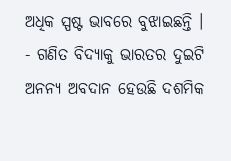ଅଧିକ ସ୍ପଷ୍ଟ ଭାବରେ ବୁଝାଇଛନ୍ତି ।
- ଗଣିତ ବିଦ୍ୟାକୁ ଭାରତର ଦୁଇଟି ଅନନ୍ୟ ଅବଦାନ ହେଉଛି ଦଶମିକ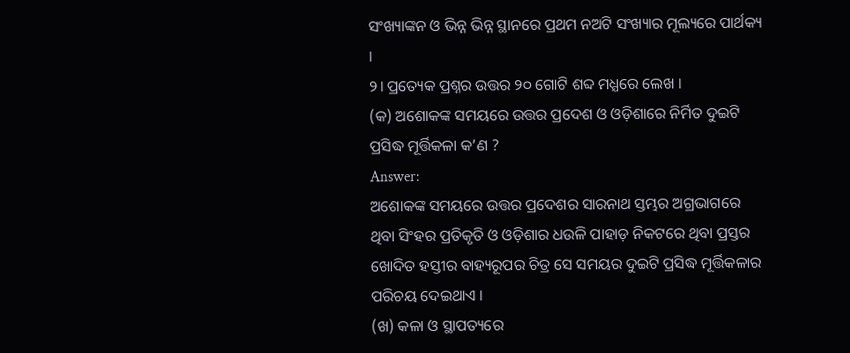ସଂଖ୍ୟାଙ୍କନ ଓ ଭିନ୍ନ ଭିନ୍ନ ସ୍ଥାନରେ ପ୍ରଥମ ନଅଟି ସଂଖ୍ୟାର ମୂଲ୍ୟରେ ପାର୍ଥକ୍ୟ ।
୨। ପ୍ରତ୍ୟେକ ପ୍ରଶ୍ନର ଉତ୍ତର ୨୦ ଗୋଟି ଶବ୍ଦ ମଧ୍ଯରେ ଲେଖ ।
(କ) ଅଶୋକଙ୍କ ସମୟରେ ଉତ୍ତର ପ୍ରଦେଶ ଓ ଓଡ଼ିଶାରେ ନିର୍ମିତ ଦୁଇଟି ପ୍ରସିଦ୍ଧ ମୂର୍ତ୍ତିକଳା କ’ଣ ?
Answer:
ଅଶୋକଙ୍କ ସମୟରେ ଉତ୍ତର ପ୍ରଦେଶର ସାରନାଥ ସ୍ତମ୍ଭର ଅଗ୍ରଭାଗରେ ଥିବା ସିଂହର ପ୍ରତିକୃତି ଓ ଓଡ଼ିଶାର ଧଉଳି ପାହାଡ଼ ନିକଟରେ ଥିବା ପ୍ରସ୍ତର ଖୋଦିତ ହସ୍ତୀର ବାହ୍ୟରୂପର ଚିତ୍ର ସେ ସମୟର ଦୁଇଟି ପ୍ରସିଦ୍ଧ ମୂର୍ତ୍ତିକଳାର ପରିଚୟ ଦେଇଥାଏ ।
(ଖ) କଳା ଓ ସ୍ଥାପତ୍ୟରେ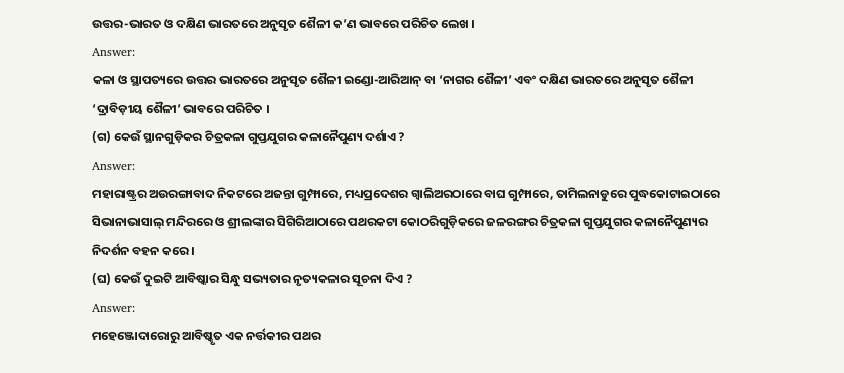ଉତ୍ତର-ଭାରତ ଓ ଦକ୍ଷିଣ ଭାରତରେ ଅନୁସୃତ ଶୈଳୀ କ’ଣ ଭାବରେ ପରିଚିତ ଲେଖ ।
Answer:
କଳା ଓ ସ୍ଥାପତ୍ୟରେ ଉତ୍ତର ଭାରତରେ ଅନୁସୃତ ଶୈଳୀ ଇଣ୍ଡୋ-ଆରିଆନ୍ ବା ‘ନାଗର ଶୈଳୀ’ ଏବଂ ଦକ୍ଷିଣ ଭାରତରେ ଅନୁସୃତ ଶୈଳୀ ‘ଦ୍ରାବିଡ଼ୀୟ ଶୈଳୀ’ ଭାବରେ ପରିଚିତ ।
(ଗ) କେଉଁ ସ୍ଥାନଗୁଡ଼ିକର ଚିତ୍ରକଳା ଗୁପ୍ତଯୁଗର କଳାନୈପୁଣ୍ୟ ଦର୍ଶାଏ ?
Answer:
ମହାରାଷ୍ଟ୍ରର ଅଉରଙ୍ଗାବାଦ ନିକଟରେ ଅଜନ୍ତା ଗୁମ୍ଫାରେ, ମଧ୍ୟପ୍ରଦେଶର ଗ୍ବାଲିଅରଠାରେ ବାଘ ଗୁମ୍ଫାରେ, ତାମିଲନାଡୁରେ ପୁଦ୍ଧକୋଟାଇଠାରେ ସିଭାନାଭାସାଲ୍ ମନ୍ଦିରରେ ଓ ଶ୍ରୀଲଙ୍କାର ସିଗିରିଆଠାରେ ପଥରକଟା କୋଠରିଗୁଡ଼ିକରେ ଜଳରଙ୍ଗର ଚିତ୍ରକଳା ଗୁପ୍ତଯୁଗର କଳାନୈପୁଣ୍ୟର ନିଦର୍ଶନ ବହନ କରେ ।
(ଘ) କେଉଁ ଦୁଇଟି ଆବିଷ୍କାର ସିନ୍ଧୁ ସଭ୍ୟତାର ନୃତ୍ୟକଳାର ସୂଚନା ଦିଏ ?
Answer:
ମହେଞ୍ଜୋଦାରୋରୁ ଆବିଷ୍କୃତ ଏକ ନର୍ତ୍ତକୀର ପଥର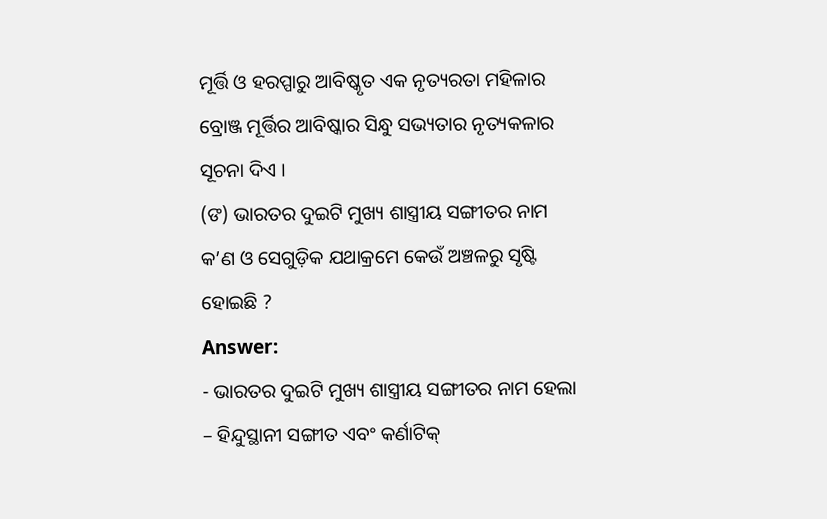ମୂର୍ତ୍ତି ଓ ହରପ୍ପାରୁ ଆବିଷ୍କୃତ ଏକ ନୃତ୍ୟରତା ମହିଳାର ବ୍ରୋଞ୍ଜ ମୂର୍ତ୍ତିର ଆବିଷ୍କାର ସିନ୍ଧୁ ସଭ୍ୟତାର ନୃତ୍ୟକଳାର ସୂଚନା ଦିଏ ।
(ଙ) ଭାରତର ଦୁଇଟି ମୁଖ୍ୟ ଶାସ୍ତ୍ରୀୟ ସଙ୍ଗୀତର ନାମ କ’ଣ ଓ ସେଗୁଡ଼ିକ ଯଥାକ୍ରମେ କେଉଁ ଅଞ୍ଚଳରୁ ସୃଷ୍ଟି ହୋଇଛି ?
Answer:
- ଭାରତର ଦୁଇଟି ମୁଖ୍ୟ ଶାସ୍ତ୍ରୀୟ ସଙ୍ଗୀତର ନାମ ହେଲା – ହିନ୍ଦୁସ୍ଥାନୀ ସଙ୍ଗୀତ ଏବଂ କର୍ଣାଟିକ୍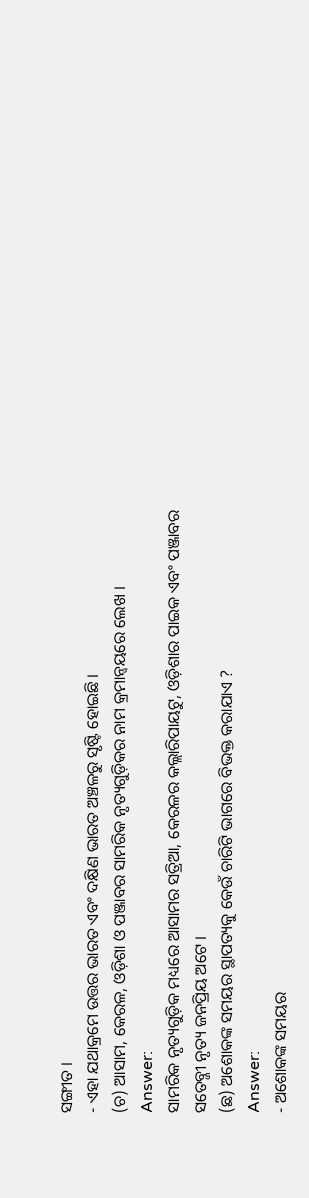ସଙ୍ଗୀତ ।
- ଏହା ଯଥାକ୍ରମେ ଉତ୍ତର ଭାରତ ଏବଂ ଦକ୍ଷିଣ ଭାରତ ଅଞ୍ଚଳରୁ ସୃଷ୍ଟି ହୋଇଛି ।
(ଚ) ଆସାମ, କେରଳ, ଓଡ଼ିଶା ଓ ପଞ୍ଜାବର ସାମରିକ ନୃତ୍ୟଗୁଡ଼ିକର ନାମ କ୍ରମାନ୍ୱୟରେ ଲେଖ ।
Answer:
ସାମରିକ ନୃତ୍ୟଗୁଡ଼ିକ ମଧ୍ୟରେ ଆସାମର ସତ୍ରିଆ, କେରଳର କଲ୍ଲାରିପାୟଟୁ, ଓଡ଼ିଶାର ପାଇକ ଏବଂ ପଞ୍ଜାବର ସତେବ୍ଜୀ ନୃତ୍ୟ ଜନପ୍ରିୟ ଅଟେ ।
(ଛ) ଅଶୋକଙ୍କ ସମୟର ସ୍ଥାପତ୍ୟକୁ କେଉଁ ଚାରିଟି ଭାଗରେ ବିଭକ୍ତ କରାଯାଏ ?
Answer:
- ଅଶୋକଙ୍କ ସମୟର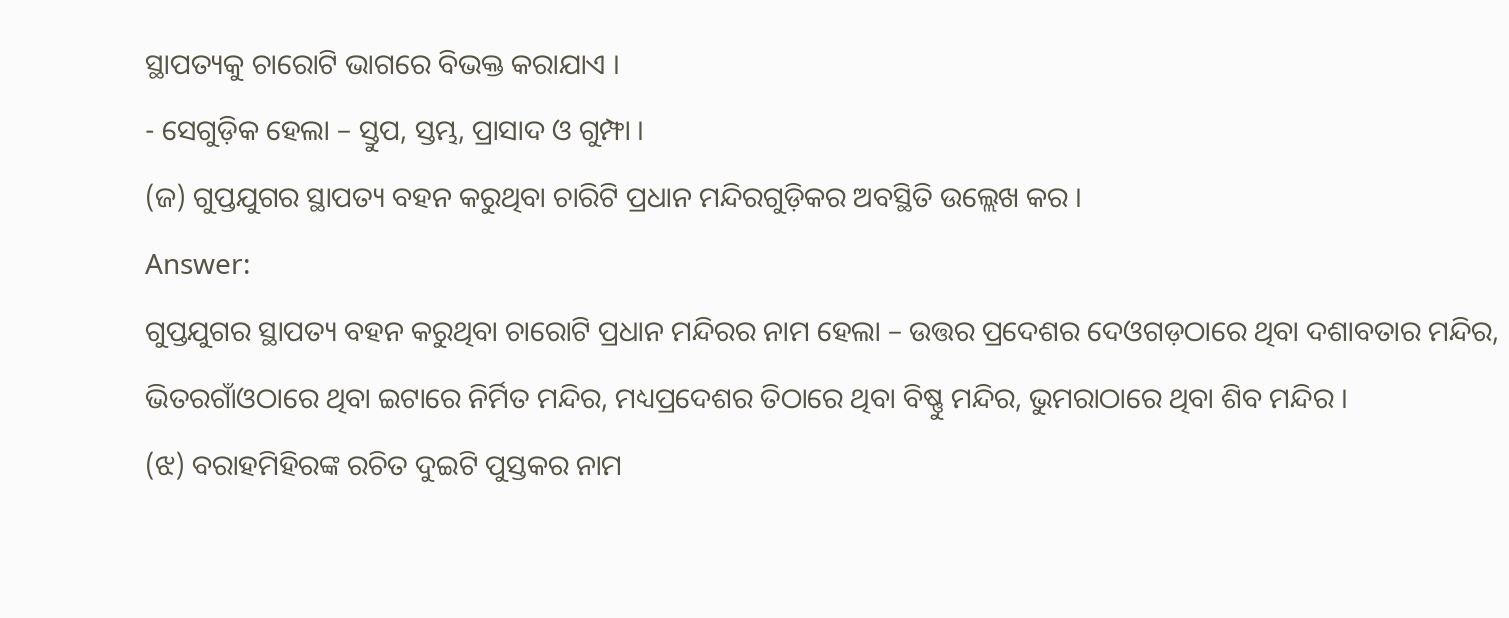ସ୍ଥାପତ୍ୟକୁ ଚାରୋଟି ଭାଗରେ ବିଭକ୍ତ କରାଯାଏ ।
- ସେଗୁଡ଼ିକ ହେଲା – ସ୍ତୁପ, ସ୍ତମ୍ଭ, ପ୍ରାସାଦ ଓ ଗୁମ୍ଫା ।
(ଜ) ଗୁପ୍ତଯୁଗର ସ୍ଥାପତ୍ୟ ବହନ କରୁଥିବା ଚାରିଟି ପ୍ରଧାନ ମନ୍ଦିରଗୁଡ଼ିକର ଅବସ୍ଥିତି ଉଲ୍ଲେଖ କର ।
Answer:
ଗୁପ୍ତଯୁଗର ସ୍ଥାପତ୍ୟ ବହନ କରୁଥିବା ଚାରୋଟି ପ୍ରଧାନ ମନ୍ଦିରର ନାମ ହେଲା – ଉତ୍ତର ପ୍ରଦେଶର ଦେଓଗଡ଼ଠାରେ ଥିବା ଦଶାବତାର ମନ୍ଦିର, ଭିତରଗାଁଓଠାରେ ଥିବା ଇଟାରେ ନିର୍ମିତ ମନ୍ଦିର, ମଧ୍ୟପ୍ରଦେଶର ତିଠାରେ ଥିବା ବିଷ୍ଣୁ ମନ୍ଦିର, ଭୁମରାଠାରେ ଥିବା ଶିବ ମନ୍ଦିର ।
(ଝ) ବରାହମିହିରଙ୍କ ରଚିତ ଦୁଇଟି ପୁସ୍ତକର ନାମ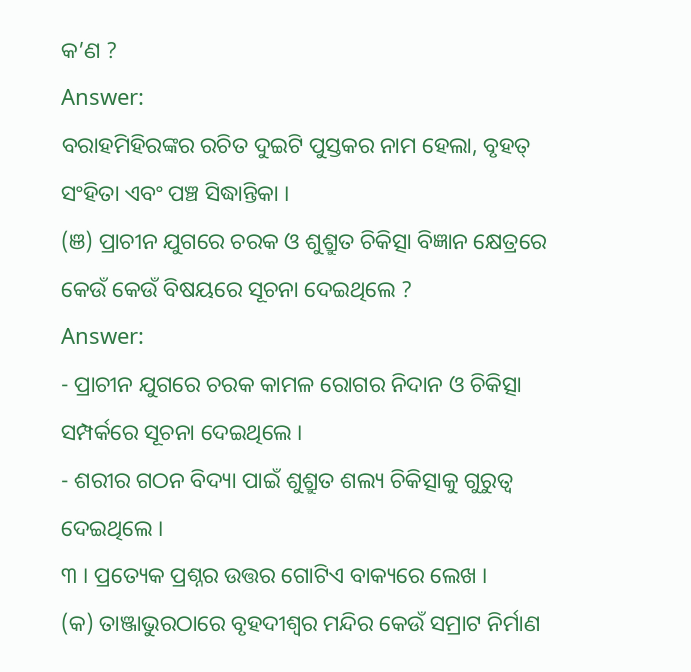କ’ଣ ?
Answer:
ବରାହମିହିରଙ୍କର ରଚିତ ଦୁଇଟି ପୁସ୍ତକର ନାମ ହେଲା, ବୃହତ୍ ସଂହିତା ଏବଂ ପଞ୍ଚ ସିଦ୍ଧାନ୍ତିକା ।
(ଞ) ପ୍ରାଚୀନ ଯୁଗରେ ଚରକ ଓ ଶୁଶ୍ରୁତ ଚିକିତ୍ସା ବିଜ୍ଞାନ କ୍ଷେତ୍ରରେ କେଉଁ କେଉଁ ବିଷୟରେ ସୂଚନା ଦେଇଥିଲେ ?
Answer:
- ପ୍ରାଚୀନ ଯୁଗରେ ଚରକ କାମଳ ରୋଗର ନିଦାନ ଓ ଚିକିତ୍ସା ସମ୍ପର୍କରେ ସୂଚନା ଦେଇଥିଲେ ।
- ଶରୀର ଗଠନ ବିଦ୍ୟା ପାଇଁ ଶୁଶ୍ରୁତ ଶଲ୍ୟ ଚିକିତ୍ସାକୁ ଗୁରୁତ୍ୱ ଦେଇଥିଲେ ।
୩ । ପ୍ରତ୍ୟେକ ପ୍ରଶ୍ନର ଉତ୍ତର ଗୋଟିଏ ବାକ୍ୟରେ ଲେଖ ।
(କ) ତାଞ୍ଜାଭୁରଠାରେ ବୃହଦୀଶ୍ଵର ମନ୍ଦିର କେଉଁ ସମ୍ରାଟ ନିର୍ମାଣ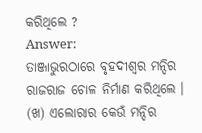କରିଥିଲେ ?
Answer:
ତାଞ୍ଜାଭୁରଠାରେ ବୃହଦୀଶ୍ଵର ମନ୍ଦିର ରାଜରାଜ ଚୋଳ ନିର୍ମାଣ କରିଥିଲେ ।
(ଖ) ଏଲୋରାର କେଉଁ ମନ୍ଦିର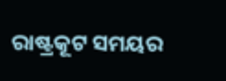ରାଷ୍ଟ୍ରକୂଟ ସମୟର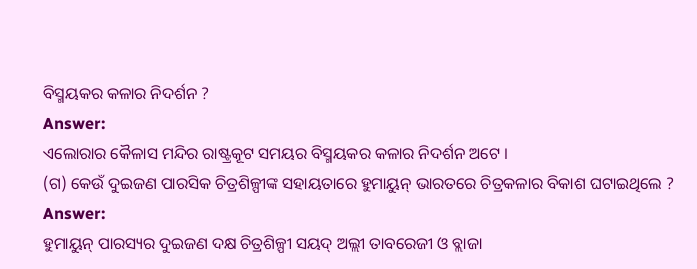ବିସ୍ମୟକର କଳାର ନିଦର୍ଶନ ?
Answer:
ଏଲୋରାର କୈଳାସ ମନ୍ଦିର ରାଷ୍ଟ୍ରକୂଟ ସମୟର ବିସ୍ମୟକର କଳାର ନିଦର୍ଶନ ଅଟେ ।
(ଗ) କେଉଁ ଦୁଇଜଣ ପାରସିକ ଚିତ୍ରଶିଳ୍ପୀଙ୍କ ସହାୟତାରେ ହୁମାୟୁନ୍ ଭାରତରେ ଚିତ୍ରକଳାର ବିକାଶ ଘଟାଇଥିଲେ ?
Answer:
ହୁମାୟୁନ୍ ପାରସ୍ୟର ଦୁଇଜଣ ଦକ୍ଷ ଚିତ୍ରଶିଳ୍ପୀ ସୟଦ୍ ଅଲ୍ଲୀ ତାବରେଜୀ ଓ ବ୍ଲାଜା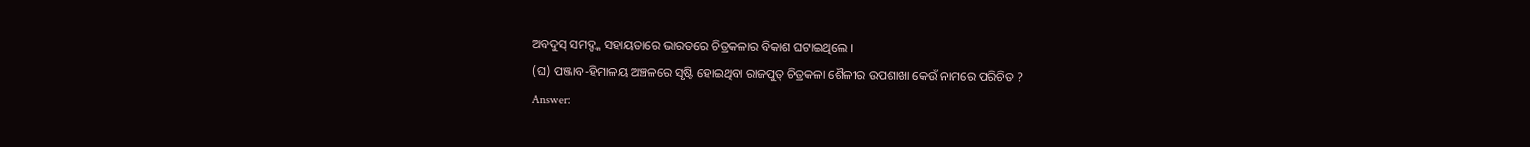ଅବଦୁସ୍ ସମଦ୍ଙ୍କ ସହାୟତାରେ ଭାରତରେ ଚିତ୍ରକଳାର ବିକାଶ ଘଟାଇଥିଲେ ।
(ଘ) ପଞ୍ଜାବ-ହିମାଳୟ ଅଞ୍ଚଳରେ ସୃଷ୍ଟି ହୋଇଥିବା ରାଜପୁତ୍ ଚିତ୍ରକଳା ଶୈଳୀର ଉପଶାଖା କେଉଁ ନାମରେ ପରିଚିତ ?
Answer: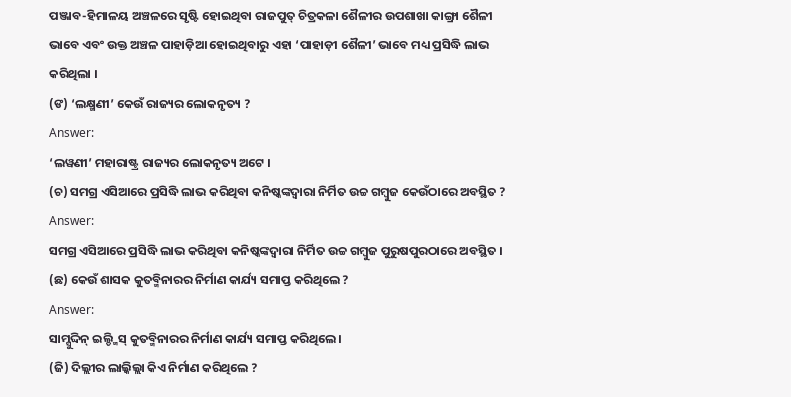ପଞ୍ଜାବ-ହିମାଳୟ ଅଞ୍ଚଳରେ ସୃଷ୍ଟି ହୋଇଥିବା ରାଜପୁତ୍ ଚିତ୍ରକଳା ଶୈଳୀର ଉପଶାଖା କାଙ୍ଗ୍ରା ଶୈଳୀ ଭାବେ ଏବଂ ଉକ୍ତ ଅଞ୍ଚଳ ପାହାଡ଼ିଆ ହୋଇଥିବାରୁ ଏହା ‘ପାହାଡ଼ୀ ଶୈଳୀ’ ଭାବେ ମଧ୍ୟ ପ୍ରସିଦ୍ଧି ଲାଭ କରିଥିଲା ।
(ଙ) ‘ଲକ୍ଷ୍ମଣୀ’ କେଉଁ ରାଜ୍ୟର ଲୋକନୃତ୍ୟ ?
Answer:
‘ଲୱଣୀ’ ମହାରାଷ୍ଟ୍ର ରାଜ୍ୟର ଲୋକନୃତ୍ୟ ଅଟେ ।
(ଚ) ସମଗ୍ର ଏସିଆରେ ପ୍ରସିଦ୍ଧି ଲାଭ କରିଥିବା କନିଷ୍କଙ୍କଦ୍ୱାରା ନିର୍ମିତ ଉଚ୍ଚ ଗମ୍ବୁଜ କେଉଁଠାରେ ଅବସ୍ଥିତ ?
Answer:
ସମଗ୍ର ଏସିଆରେ ପ୍ରସିଦ୍ଧି ଲାଭ କରିଥିବା କନିଷ୍କଙ୍କଦ୍ୱାରା ନିର୍ମିତ ଉଚ୍ଚ ଗମ୍ବୁଜ ପୁରୁଷପୁରଠାରେ ଅବସ୍ଥିତ ।
(ଛ) କେଉଁ ଶାସକ କୁତବ୍ମିନାରର ନିର୍ମାଣ କାର୍ଯ୍ୟ ସମାପ୍ତ କରିଥିଲେ ?
Answer:
ସାମ୍ସୁଦ୍ଦିନ୍ ଇଲ୍ଡ୍ମିସ୍ କୁତବ୍ମିନାରର ନିର୍ମାଣ କାର୍ଯ୍ୟ ସମାପ୍ତ କରିଥିଲେ ।
(ଜି) ଦିଲ୍ଲୀର ଲାଲ୍କିଲ୍ଲା କିଏ ନିର୍ମାଣ କରିଥିଲେ ?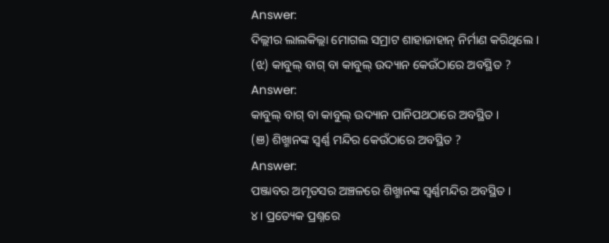Answer:
ଦିଲ୍ଲୀର ଲାଲକିଲ୍ଲା ମୋଗଲ ସମ୍ରାଟ ଶାହାଜାହାନ୍ ନିର୍ମାଣ କରିଥିଲେ ।
(ଝ) କାବୁଲ୍ ବାଗ୍ ବା କାବୁଲ୍ ଉଦ୍ୟାନ କେଉଁଠାରେ ଅବସ୍ଥିତ ?
Answer:
କାବୁଲ୍ ବାଗ୍ ବା କାବୁଲ୍ ଉଦ୍ୟାନ ପାନିପଥଠାରେ ଅବସ୍ଥିତ ।
(ଞ) ଶିଖ୍ମାନଙ୍କ ସ୍ୱର୍ଣ୍ଣ ମନ୍ଦିର କେଉଁଠାରେ ଅବସ୍ଥିତ ?
Answer:
ପଞ୍ଜାବର ଅମୃତସର ଅଞ୍ଚଳରେ ଶିଖ୍ମାନଙ୍କ ସ୍ଵର୍ଣ୍ଣମନ୍ଦିର ଅବସ୍ଥିତ ।
୪। ପ୍ରତ୍ୟେକ ପ୍ରଶ୍ନରେ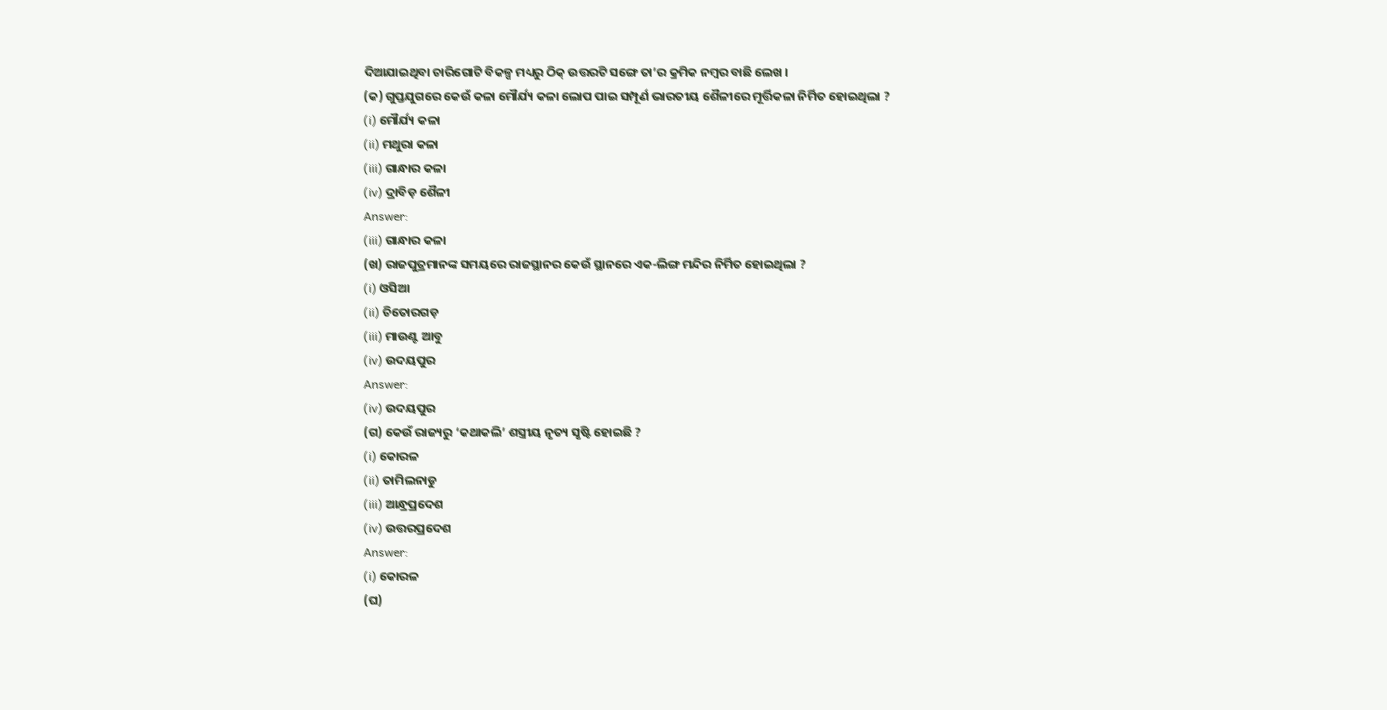ଦିଆଯାଇଥିବା ଚାରିଗୋଟି ବିକଳ୍ପ ମଧ୍ୟରୁ ଠିକ୍ ଉତ୍ତରଟି ସଙ୍ଗେ ତା’ର କ୍ରମିକ ନମ୍ବର ବାଛି ଲେଖ ।
(କ) ଗୁପ୍ତଯୁଗରେ କେଉଁ କଳା ମୌର୍ଯ୍ୟ କଳା ଲୋପ ପାଇ ସମ୍ପୂର୍ଣ ଭାରତୀୟ ଶୈଳୀରେ ମୂର୍ତ୍ତିକଳା ନିର୍ମିତ ହୋଇଥିଲା ?
(i) ମୌର୍ଯ୍ୟ କଳା
(ii) ମଥୁରା କଳା
(iii) ଗାନ୍ଧାର କଳା
(iv) ଦ୍ରାବିଡ଼ ଶୈଳୀ
Answer:
(iii) ଗାନ୍ଧାର କଳା
(ଖ) ରାଜପୁତ୍ରମାନଙ୍କ ସମୟରେ ରାଜସ୍ଥାନର କେଉଁ ସ୍ଥାନରେ ଏକ-ଲିଙ୍ଗ ମନ୍ଦିର ନିର୍ମିତ ହୋଇଥିଲା ?
(i) ଓସିଆ
(ii) ଚିତୋରଗଡ଼
(iii) ମାଉଣ୍ଟ ଆବୁ
(iv) ଉଦୟପୁର
Answer:
(iv) ଉଦୟପୁର
(ଗ) କେଉଁ ରାଜ୍ୟରୁ ‘କଥାକଲି’ ଶସ୍ତ୍ରୀୟ ନୃତ୍ୟ ସୃଷ୍ଟି ହୋଇଛି ?
(i) କୋରଳ
(ii) ତାମିଲନାଡୁ
(iii) ଆନ୍ଧ୍ରପ୍ରଦେଶ
(iv) ଉତ୍ତରପ୍ରଦେଶ
Answer:
(i) କୋରଳ
(ଘ)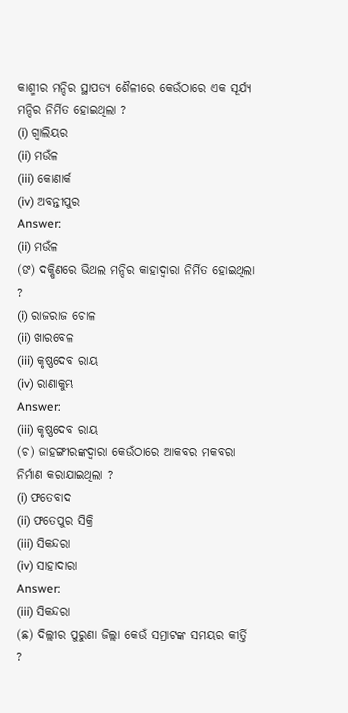କାଶ୍ମୀର ମନ୍ଦିର ସ୍ଥାପତ୍ୟ ଶୈଳୀରେ କେଉଁଠାରେ ଏକ ସୂର୍ଯ୍ୟ ମନ୍ଦିର ନିର୍ମିତ ହୋଇଥିଲା ?
(i) ଗ୍ବାଲିୟର
(ii) ମଉଁଳ
(iii) କୋଣାର୍କ
(iv) ଅବନ୍ତୀପୁର
Answer:
(ii) ମଉଁଳ
(ଙ) ଦକ୍ଷିଣରେ ଭିଥଲ ମନ୍ଦିର କାହାଦ୍ଵାରା ନିର୍ମିତ ହୋଇଥିଲା ?
(i) ରାଜରାଜ ଚୋଳ
(ii) ଖାରବେଳ
(iii) କୃଷ୍ଣଦେବ ରାୟ
(iv) ରାଣାକୁମ୍ଭ
Answer:
(iii) କୃଷ୍ଣଦେବ ରାୟ
(ଚ) ଜାହଙ୍ଗୀରଙ୍କଦ୍ଵାରା କେଉଁଠାରେ ଆକବର ମକବରା ନିର୍ମାଣ କରାଯାଇଥିଲା ?
(i) ଫତେବାଦ
(ii) ଫତେପୁର ସିକ୍ରି
(iii) ସିକନ୍ଦରା
(iv) ସାହାଦାରା
Answer:
(iii) ସିକନ୍ଦରା
(ଛ) ଦିଲ୍ଲୀର ପୁରୁଣା ଜିଲ୍ଲା କେଉଁ ସମ୍ରାଟଙ୍କ ସମୟର କୀର୍ତ୍ତି ?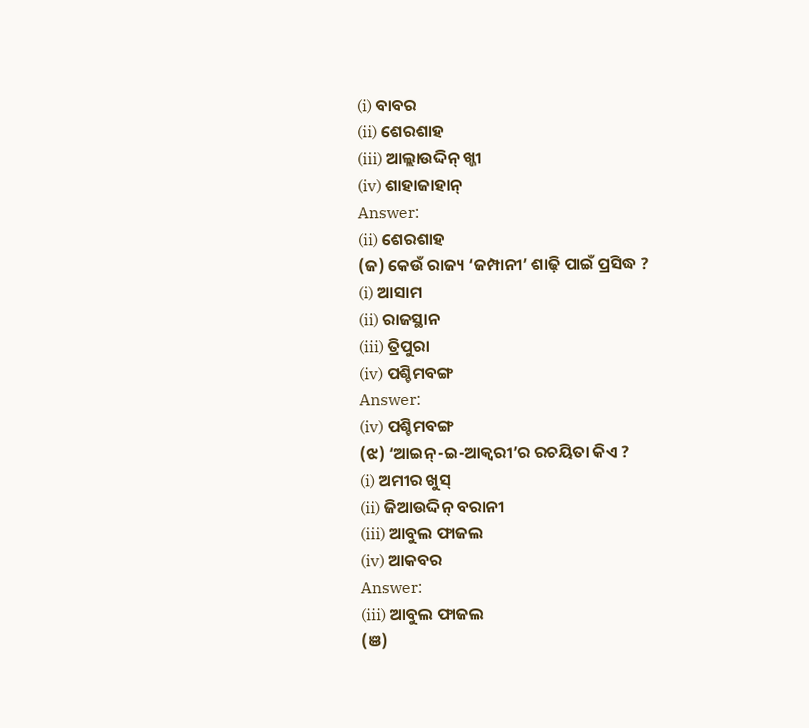(i) ବାବର
(ii) ଶେରଶାହ
(iii) ଆଲ୍ଲାଉଦ୍ଦିନ୍ ଖ୍ଜୀ
(iv) ଶାହାଜାହାନ୍
Answer:
(ii) ଶେରଶାହ
(ଜ) କେଉଁ ରାଜ୍ୟ ‘ଜମ୍ପାନୀ’ ଶାଢ଼ି ପାଇଁ ପ୍ରସିଦ୍ଧ ?
(i) ଆସାମ
(ii) ରାଜସ୍ଥାନ
(iii) ତ୍ରିପୁରା
(iv) ପଶ୍ଚିମବଙ୍ଗ
Answer:
(iv) ପଶ୍ଚିମବଙ୍ଗ
(ଝ) ‘ଆଇନ୍-ଇ-ଆକ୍ବରୀ’ର ରଚୟିତା କିଏ ?
(i) ଅମୀର ଖୁସ୍
(ii) ଜିଆଉଦ୍ଦିନ୍ ବରାନୀ
(iii) ଆବୁଲ ଫାଜଲ
(iv) ଆକବର
Answer:
(iii) ଆବୁଲ ଫାଜଲ
(ଞ)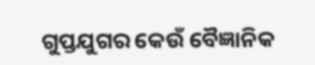ଗୁପ୍ତଯୁଗର କେଉଁ ବୈଜ୍ଞାନିକ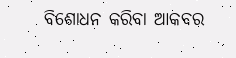ବିଶୋଧନ କରିବା ଆକବର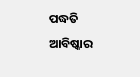ପଦ୍ଧତି ଆବିଷ୍କାର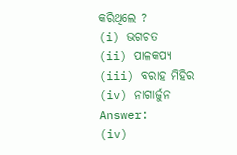କରିଥିଲେ ?
(i) ଭଗଚତ
(ii) ପାଳକପ୍ଯ
(iii) ବରାହ ମିହିର
(iv) ନାଗାର୍ଜୁନ
Answer:
(iv)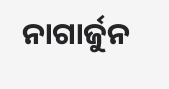ନାଗାର୍ଜୁନ